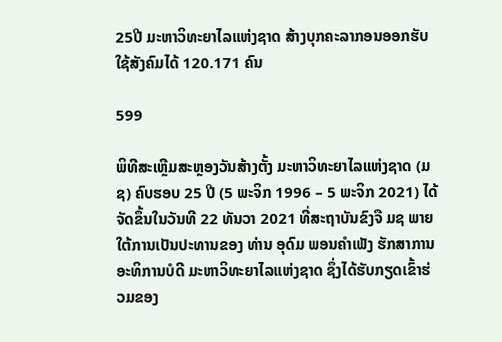25ປີ ມະຫາວິທະຍາໄລແຫ່ງຊາດ ສ້າງບຸກຄະລາກອນອອກຮັບໃຊ້ສັງຄົມໄດ້ 120.171 ຄົນ

599

ພິທີສະເຫຼີມສະຫຼອງວັນສ້າງຕັ້ງ ມະຫາວິທະຍາໄລແຫ່ງຊາດ (ມຊ) ຄົບຮອບ 25 ປີ (5 ພະຈິກ 1996 – 5 ພະຈິກ 2021) ໄດ້ຈັດຂຶ້ນໃນວັນທີ 22 ທັນວາ 2021 ທີ່ສະຖາບັນຂົງຈື ມຊ ພາຍໃຕ້ການເປັນປະທານຂອງ ທ່ານ ອຸດົມ ພອນຄໍາເພັງ ຮັກສາການອະທິການບໍດີ ມະຫາວິທະຍາໄລແຫ່ງຊາດ ຊຶ່ງໄດ້ຮັບກຽດເຂົ້າຮ່ວມຂອງ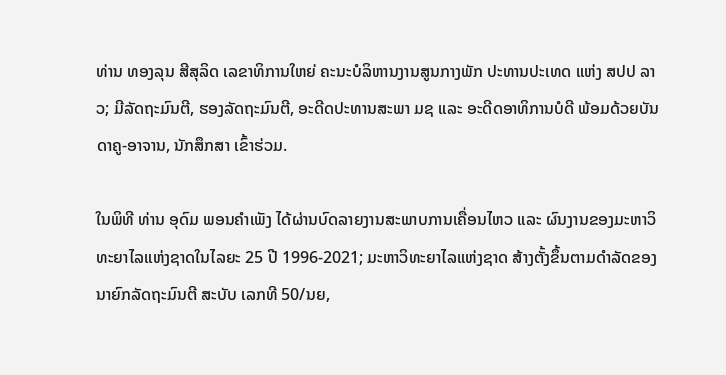ທ່ານ ທອງລຸນ ສີສຸລິດ ເລຂາທິການໃຫຍ່ ຄະນະບໍລິຫານງານສູນກາງພັກ ປະທານປະເທດ ແຫ່ງ ສປປ ລາວ; ມີລັດຖະມົນຕີ, ຮອງລັດຖະມົນຕີ, ອະດີດປະທານສະພາ ມຊ ແລະ ອະດີດອາທິການບໍດີ ພ້ອມດ້ວຍບັນດາຄູ-ອາຈານ, ນັກສຶກສາ ເຂົ້າຮ່ວມ.

ໃນພິທີ ທ່ານ ອຸດົມ ພອນຄໍາເພັງ ໄດ້ຜ່ານບົດລາຍງານສະພາບການເຄື່ອນໄຫວ ແລະ ຜົນງານຂອງມະຫາວິທະຍາໄລແຫ່ງຊາດໃນໄລຍະ 25 ປີ 1996-2021; ມະຫາວິທະຍາໄລແຫ່ງຊາດ ສ້າງຕັ້ງຂຶ້ນຕາມດຳລັດຂອງນາຍົກລັດຖະມົນຕີ ສະບັບ ເລກທີ 50/ນຍ,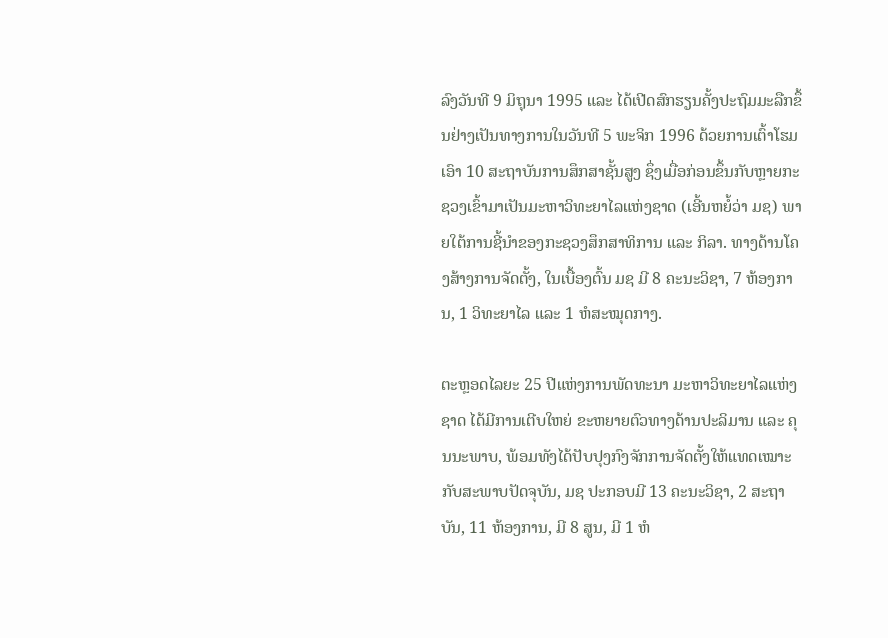ລົງວັນທີ 9 ມິຖຸນາ 1995 ແລະ ໄດ້ເປີດສົກຮຽນຄັ້ງປະຖົມມະລືກຂຶ້ນຢ່າງເປັນທາງການໃນວັນທີ 5 ພະຈິກ 1996 ດ້ວຍການເຕົ້າໂຮມເອົາ 10 ສະຖາບັນການສຶກສາຊັ້ນສູງ ຊຶ່ງເມື່ອກ່ອນຂຶ້ນກັບຫຼາຍກະຊວງເຂົ້າມາເປັນມະຫາວິທະຍາໄລແຫ່ງຊາດ (ເອີ້ນຫຍໍ້ວ່າ ມຊ) ພາຍໃຕ້ການຊີ້ນໍາຂອງກະຊວງສຶກສາທິການ ແລະ ກິລາ. ທາງດ້ານໂຄງສ້າງການຈັດຕັ້ງ, ໃນເບື້ອງຕົ້ນ ມຊ ມີ 8 ຄະນະວິຊາ, 7 ຫ້ອງການ, 1 ວິທະຍາໄລ ແລະ 1 ຫໍສະໝຸດກາງ.

ຕະຫຼອດໄລຍະ 25 ປີແຫ່ງການພັດທະນາ ມະຫາວິທະຍາໄລແຫ່ງຊາດ ໄດ້ມີການເຕີບໃຫຍ່ ຂະຫຍາຍຕົວທາງດ້ານປະລິມານ ແລະ ຄຸນນະພາບ, ພ້ອມທັງໄດ້ປັບປຸງກົງຈັກການຈັດຕັ້ງໃຫ້ແທດເໝາະກັບສະພາບປັດຈຸບັນ, ມຊ ປະກອບມີ 13 ຄະນະວິຊາ, 2 ສະຖາບັນ, 11 ຫ້ອງການ, ມີ 8 ສູນ, ມີ 1 ຫໍ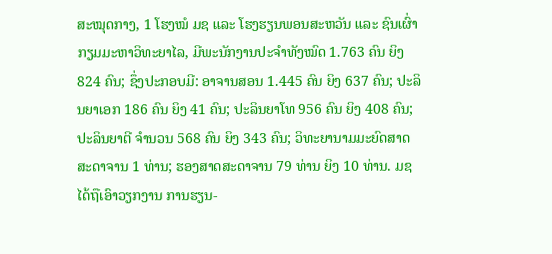ສະໝຸດກາງ, 1 ໂຮງໝໍ ມຊ ແລະ ໂຮງຮຽນພອນສະຫວັນ ແລະ ຊົນເຜົ່າກຽມມະຫາວິທະຍາໄລ, ມີພະນັກງານປະຈຳທັງໝົດ 1.763 ຄົນ ຍິງ 824 ຄົນ; ຊຶ່ງປະກອບມີ: ອາຈານສອນ 1.445 ຄົນ ຍິງ 637 ຄົນ; ປະລິນຍາເອກ 186 ຄົນ ຍິງ 41 ຄົນ; ປະລິນຍາໂທ 956 ຄົນ ຍິງ 408 ຄົນ; ປະລິນຍາຕີ ຈໍານວນ 568 ຄົນ ຍິງ 343 ຄົນ; ວິທະຍານາມມະຍົດສາດສະດາຈານ 1 ທ່ານ; ຮອງສາດສະດາຈານ 79 ທ່ານ ຍິງ 10 ທ່ານ. ມຊ ໄດ້ຖືເອົາວຽກງານ ການຮຽນ-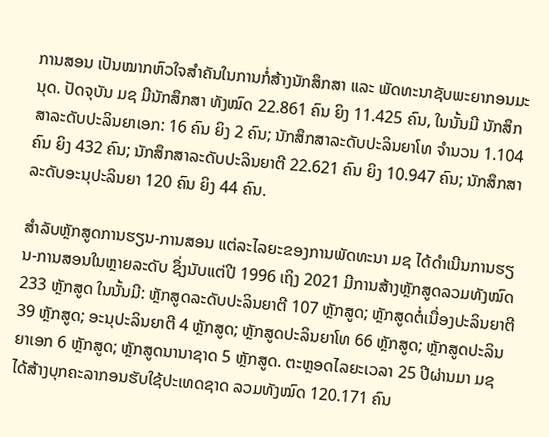ການສອນ ເປັນໝາກຫົວໃຈສຳຄັນໃນການກໍ່ສ້າງນັກສຶກສາ ແລະ ພັດທະນາຊັບພະຍາກອນມະນຸດ. ປັດຈຸບັນ ມຊ ມີນັກສຶກສາ ທັງໝົດ 22.861 ຄົນ ຍິງ 11.425 ຄົນ, ໃນນັ້ນມີ ນັກສຶກສາລະດັບປະລິນຍາເອກ: 16 ຄົນ ຍິງ 2 ຄົນ; ນັກສຶກສາລະດັບປະລິນຍາໂທ ຈໍານວນ 1.104 ຄົນ ຍິງ 432 ຄົນ; ນັກສຶກສາລະດັບປະລິນຍາຕີ 22.621 ຄົນ ຍິງ 10.947 ຄົນ; ນັກສຶກສາລະດັບອະນຸປະລິນຍາ 120 ຄົນ ຍິງ 44 ຄົນ.

ສໍາລັບຫຼັກສູດການຮຽນ-ການສອນ ແຕ່ລະໄລຍະຂອງການພັດທະນາ ມຊ ໄດ້ດໍາເນີນການຮຽນ-ການສອນໃນຫຼາຍລະດັບ ຊຶ່ງນັບແຕ່ປີ 1996 ເຖິງ 2021 ມີການສ້າງຫຼັກສູດລວມທັງໝົດ 233 ຫຼັກສູດ ໃນນັ້ນມີ: ຫຼັກສູດລະດັບປະລິນຍາຕີ 107 ຫຼັກສູດ; ຫຼັກສູດຕໍ່ເນື່ອງປະລິນຍາຕີ 39 ຫຼັກສູດ; ອະນຸປະລິນຍາຕີ 4 ຫຼັກສູດ; ຫຼັກສູດປະລິນຍາໂທ 66 ຫຼັກສູດ; ຫຼັກສູດປະລິນຍາເອກ 6 ຫຼັກສູດ; ຫຼັກສູດນານາຊາດ 5 ຫຼັກສູດ. ຕະຫຼອດໄລຍະເວລາ 25 ປີຜ່ານມາ ມຊ ໄດ້ສ້າງບຸກຄະລາກອນຮັບໃຊ້ປະເທດຊາດ ລວມທັງໝົດ 120.171 ຄົນ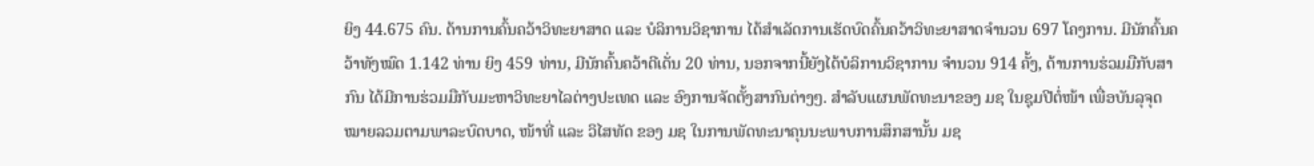ຍິງ 44.675 ຄົນ. ດ້ານການຄົ້ນຄວ້າວິທະຍາສາດ ແລະ ບໍລິການວິຊາການ ໄດ້ສໍາເລັດການເຮັດບົດຄົ້ນຄວ້າວິທະຍາສາດຈໍານວນ 697 ໂຄງການ. ມີນັກຄົ້ນຄວ້າທັງໝົດ 1.142 ທ່ານ ຍິງ 459 ທ່ານ, ມີນັກຄົ້ນຄວ້າດີເດັ່ນ 20 ທ່ານ, ນອກຈາກນີ້ຍັງໄດ້ບໍລິການວິຊາການ ຈໍານວນ 914 ຄັ້ງ, ດ້ານການຮ່ວມມືກັບສາກົນ ໄດ້ມີການຮ່ວມມືກັບມະຫາວິທະຍາໄລຕ່າງປະເທດ ແລະ ອົງການຈັດຕັ້ງສາກົນຕ່າງໆ. ສໍາລັບແຜນພັດທະນາຂອງ ມຊ ໃນຊຸມປີຕໍ່ໜ້າ ເພື່ອບັນລຸຈຸດໝາຍລວມຕາມພາລະບົດບາດ, ໜ້າທີ່ ແລະ ວິໄສທັດ ຂອງ ມຊ ໃນການພັດທະນາຄຸນນະພາບການສຶກສານັ້ນ ມຊ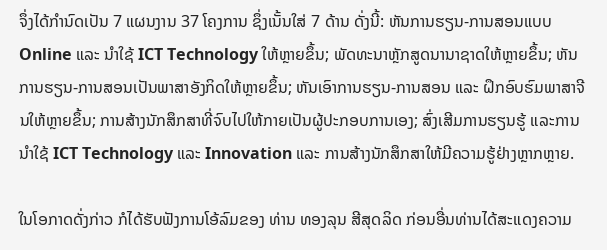ຈຶ່ງໄດ້ກຳນົດເປັນ 7 ແຜນງານ 37 ໂຄງການ ຊຶ່ງເນັ້ນໃສ່ 7 ດ້ານ ດັ່ງນີ້: ຫັນການຮຽນ-ການສອນແບບ Online ແລະ ນໍາໃຊ້ ICT Technology ໃຫ້ຫຼາຍຂຶ້ນ; ພັດທະນາຫຼັກສູດນານາຊາດໃຫ້ຫຼາຍຂຶ້ນ; ຫັນການຮຽນ-ການສອນເປັນພາສາອັງກິດໃຫ້ຫຼາຍຂຶ້ນ; ຫັນເອົາການຮຽນ-ການສອນ ແລະ ຝຶກອົບຮົມພາສາຈີນໃຫ້ຫຼາຍຂຶ້ນ; ການສ້າງນັກສຶກສາທີ່ຈົບໄປໃຫ້ກາຍເປັນຜູ້ປະກອບການເອງ; ສົ່ງເສີມການຮຽນຮູ້ ແລະການນໍາໃຊ້ ICT Technology ແລະ Innovation ແລະ ການສ້າງນັກສຶກສາໃຫ້ມີຄວາມຮູ້ຢ່າງຫຼາກຫຼາຍ.

ໃນໂອກາດດັ່ງກ່າວ ກໍໄດ້ຮັບຟັງການໂອ້ລົມຂອງ ທ່ານ ທອງລຸນ ສີສຸດລິດ ກ່ອນອື່ນທ່ານໄດ້ສະແດງຄວາມ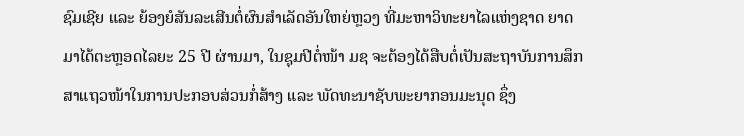ຊົມເຊີຍ ແລະ ຍ້ອງຍໍສັນລະເສີນຕໍ່ຜົນສໍາເລັດອັນໃຫຍ່ຫຼວງ ທີ່ມະຫາວິທະຍາໄລແຫ່ງຊາດ ຍາດມາໄດ້ຕະຫຼອດໄລຍະ 25 ປີ ຜ່ານມາ, ໃນຊຸມປີຕໍ່ໜ້າ ມຊ ຈະຕ້ອງໄດ້ສືບຕໍ່ເປັນສະຖາບັນການສຶກສາແຖວໜ້າໃນການປະກອບສ່ວນກໍ່ສ້າງ ແລະ ພັດທະນາຊັບພະຍາກອນມະນຸດ ຊຶ່ງ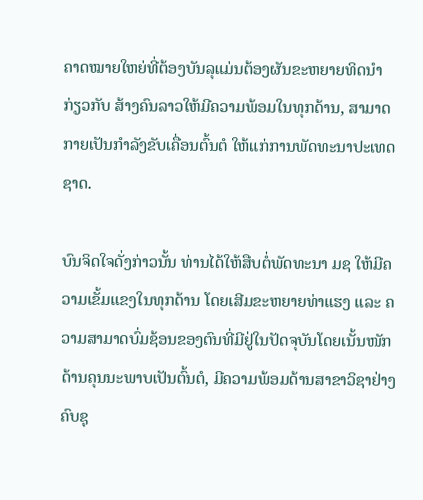ຄາດໝາຍໃຫຍ່ທີ່ຕ້ອງບັນລຸແມ່ນຕ້ອງຜັນຂະຫຍາຍທິດນໍາ ກ່ຽວກັບ ສ້າງຄົນລາວໃຫ້ມີຄວາມພ້ອມໃນທຸກດ້ານ, ສາມາດກາຍເປັນກໍາລັງຂັບເຄື່ອນຕົ້ນຕໍ ໃຫ້ແກ່ການພັດທະນາປະເທດຊາດ.

ບົນຈິດໃຈດັ່ງກ່າວນັ້ນ ທ່ານໄດ້ໃຫ້ສືບຕໍ່ພັດທະນາ ມຊ ໃຫ້ມີຄວາມເຂັ້ມແຂງໃນທຸກດ້ານ ໂດຍເສີມຂະຫຍາຍທ່າແຮງ ແລະ ຄວາມສາມາດບົ່ມຊ້ອນຂອງຕົນທີ່ມີຢູ່ໃນປັດຈຸບັນໂດຍເນັ້ນໜັກດ້ານຄຸນນະພາບເປັນຕົ້ນຕໍ, ມີຄວາມພ້ອມດ້ານສາຂາວິຊາຢ່າງຄົບຊຸ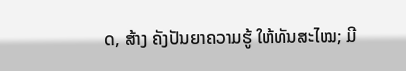ດ, ສ້າງ ຄັງປັນຍາຄວາມຮູ້ ໃຫ້ທັນສະໄໝ; ມີ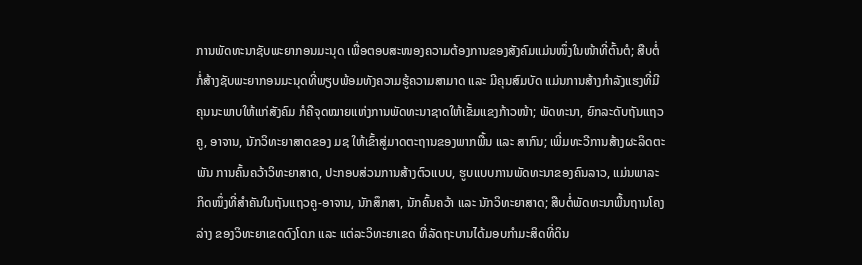ການພັດທະນາຊັບພະຍາກອນມະນຸດ ເພື່ອຕອບສະໜອງຄວາມຕ້ອງການຂອງສັງຄົມແມ່ນໜຶ່ງໃນໜ້າທີ່ຕົ້ນຕໍ; ສືບຕໍ່ກໍ່ສ້າງຊັບພະຍາກອນມະນຸດທີ່ພຽບພ້ອມທັງຄວາມຮູ້ຄວາມສາມາດ ແລະ ມີຄຸນສົມບັດ ແມ່ນການສ້າງກໍາລັງແຮງທີ່ມີຄຸນນະພາບໃຫ້ແກ່ສັງຄົມ ກໍຄືຈຸດໝາຍແຫ່ງການພັດທະນາຊາດໃຫ້ເຂັ້ມແຂງກ້າວໜ້າ; ພັດທະນາ, ຍົກລະດັບຖັນແຖວ ຄູ, ອາຈານ, ນັກວິທະຍາສາດຂອງ ມຊ ໃຫ້ເຂົ້າສູ່ມາດຕະຖານຂອງພາກພື້ນ ແລະ ສາກົນ; ເພີ່ມທະວີການສ້າງຜະລິດຕະພັນ ການຄົ້ນຄວ້າວິທະຍາສາດ, ປະກອບສ່ວນການສ້າງຕົວແບບ, ຮູບແບບການພັດທະນາຂອງຄົນລາວ, ແມ່ນພາລະກິດໜຶ່ງທີ່ສໍາຄັນໃນຖັນແຖວຄູ-ອາຈານ, ນັກສຶກສາ, ນັກຄົ້ນຄວ້າ ແລະ ນັກວິທະຍາສາດ; ສືບຕໍ່ພັດທະນາພື້ນຖານໂຄງລ່າງ ຂອງວິທະຍາເຂດດົງໂດກ ແລະ ແຕ່ລະວິທະຍາເຂດ ທີ່ລັດຖະບານໄດ້ມອບກໍາມະສິດທີ່ດິນ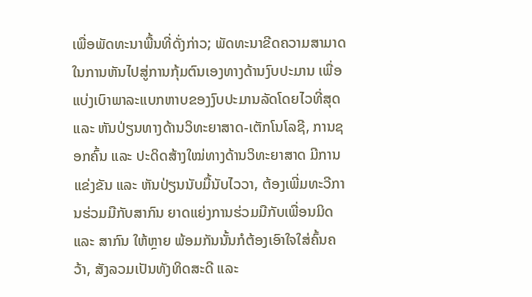ເພື່ອພັດທະນາພື້ນທີ່ດັ່ງກ່າວ; ພັດທະນາຂີດຄວາມສາມາດ ໃນການຫັນໄປສູ່ການກຸ້ມຕົນເອງທາງດ້ານງົບປະມານ ເພື່ອແບ່ງເບົາພາລະແບກຫາບຂອງງົບປະມານລັດໂດຍໄວທີ່ສຸດ ແລະ ຫັນປ່ຽນທາງດ້ານວິທະຍາສາດ-ເຕັກໂນໂລຊີ, ການຊອກຄົ້ນ ແລະ ປະດິດສ້າງໃໝ່ທາງດ້ານວິທະຍາສາດ ມີການແຂ່ງຂັນ ແລະ ຫັນປ່ຽນນັບມື້ນັບໄວວາ, ຕ້ອງເພີ່ມທະວີການຮ່ວມມືກັບສາກົນ ຍາດແຍ່ງການຮ່ວມມືກັບເພື່ອນມິດ ແລະ ສາກົນ ໃຫ້ຫຼາຍ ພ້ອມກັນນັ້ນກໍຕ້ອງເອົາໃຈໃສ່ຄົ້ນຄວ້າ, ສັງລວມເປັນທັງທິດສະດີ ແລະ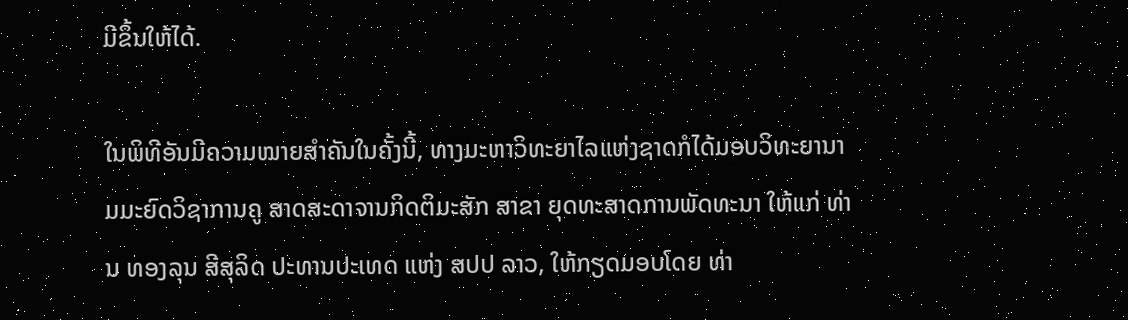ມີຂຶ້ນໃຫ້ໄດ້.

ໃນພິທີອັນມີຄວາມໝາຍສໍາຄັນໃນຄັ້ງນີ້, ທາງມະຫາວິທະຍາໄລແຫ່ງຊາດກໍໄດ້ມອບວິທະຍານາມມະຍົດວິຊາການຄູ ສາດສະດາຈານກິດຕິມະສັກ ສາຂາ ຍຸດທະສາດການພັດທະນາ ໃຫ້ແກ່ ທ່ານ ທອງລຸນ ສີສຸລິດ ປະທານປະເທດ ແຫ່ງ ສປປ ລາວ, ໃຫ້ກຽດມອບໂດຍ ທ່າ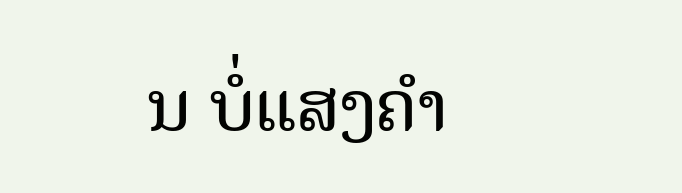ນ ບໍ່ແສງຄໍາ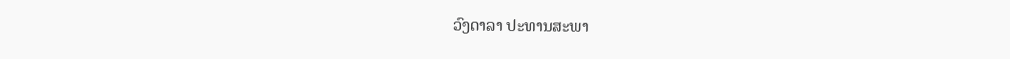ວົງດາລາ ປະທານສະພາ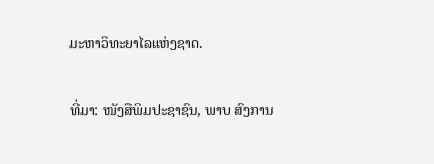ມະຫາວິທະຍາໄລແຫ່ງຊາດ.

ທີ່ມາ: ໜັງສືພິມປະຊາຊົນ, ພາບ ສົງການ